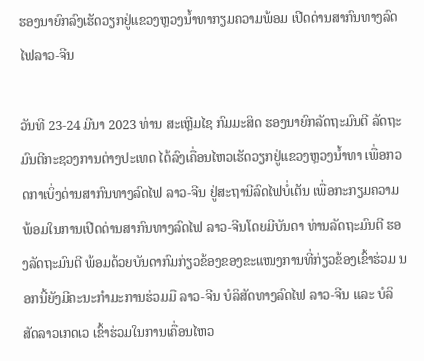ຮອງນາຍົກລົງເຮັດວຽກຢູ່ແຂວງຫຼວງນ້ຳທາກຽມຄວາມພ້ອມ ເປີດດ່ານສາກົນທາງລົດໄຟລາວ-ຈີນ

ວັນທີ 23-24 ມີນາ 2023 ທ່ານ ສະເຫຼີມໄຊ ກົມມະສິດ ຮອງນາຍົກລັດຖະມົນຕີ ລັດຖະມົນຕີກະຊວງການຕ່າງປະເທດ ໄດ້ລົງເຄື່ອນໄຫວເຮັດວຽກຢູ່ແຂວງຫຼວງນໍ້າທາ ເພື່ອກວດກາເບິ່ງດ່ານສາກົນທາງລົດໄຟ ລາວ-ຈີນ ຢູ່ສະຖານີລົດໄຟບໍ່ເຕັນ ເພື່ອກະກຽມຄວາມພ້ອມໃນການເປີດດ່ານສາກົນທາງລົດໄຟ ລາວ-ຈີນໂດຍມີບັນດາ ທ່ານລັດຖະມົນຕີ ຮອງລັດຖະມົນຕີ ພ້ອມດ້ວຍບັນດາກົມກ່ຽວຂ້ອງຂອງຂະແໜງການທີ່ກ່ຽວຂ້ອງເຂົ້າຮ່ວມ ນອກນີ້ຍັງມີຄະນະກຳມະການຮ່ວມມື ລາວ-ຈີນ ບໍລິສັດທາງລົດໄຟ ລາວ-ຈີນ ແລະ ບໍລິສັດລາວເກດເວ ເຂົ້າຮ່ວມໃນການເຄື່ອນໄຫວ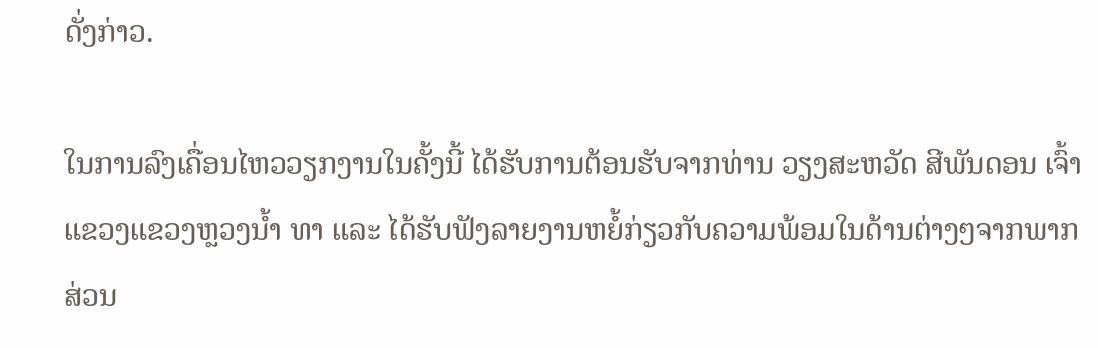ດັ່ງກ່າວ.

ໃນການລົງເຄື່ອນໄຫວວຽກງານໃນຄັ້ງນີ້ ໄດ້ຮັບການຕ້ອນຮັບຈາກທ່ານ ວຽງສະຫວັດ ສີພັນດອນ ເຈົ້າແຂວງແຂວງຫຼວງນໍ້າ ທາ ແລະ ໄດ້ຮັບຟັງລາຍງານຫຍໍ້ກ່ຽວກັບຄວາມພ້ອມໃນດ້ານຕ່າງໆຈາກພາກສ່ວນ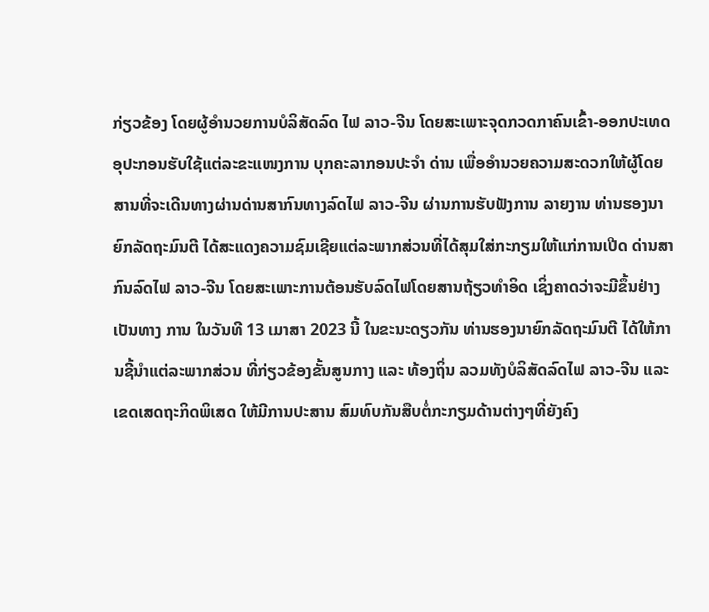ກ່ຽວຂ້ອງ ໂດຍຜູ້ອຳນວຍການບໍລິສັດລົດ ໄຟ ລາວ-ຈີນ ໂດຍສະເພາະຈຸດກວດກາຄົນເຂົ້າ-ອອກປະເທດ ອຸປະກອນຮັບໃຊ້ແຕ່ລະຂະແໜງການ ບຸກຄະລາກອນປະຈໍາ ດ່ານ ເພື່ອອໍານວຍຄວາມສະດວກໃຫ້ຜູ້ໂດຍສານທີ່ຈະເດີນທາງຜ່ານດ່ານສາກົນທາງລົດໄຟ ລາວ-ຈີນ ຜ່ານການຮັບຟັງການ ລາຍງານ ທ່ານຮອງນາຍົກລັດຖະມົນຕີ ໄດ້ສະແດງຄວາມຊົມເຊີຍແຕ່ລະພາກສ່ວນທີ່ໄດ້ສຸມໃສ່ກະກຽມໃຫ້ແກ່ການເປີດ ດ່ານສາກົນລົດໄຟ ລາວ-ຈີນ ໂດຍສະເພາະການຕ້ອນຮັບລົດໄຟໂດຍສານຖ້ຽວທໍາອິດ ເຊິ່ງຄາດວ່າຈະມີຂຶ້ນຢ່າງເປັນທາງ ການ ໃນວັນທີ 13 ເມາສາ 2023 ນີ້ ໃນຂະນະດຽວກັນ ທ່ານຮອງນາຍົກລັດຖະມົນຕີ ໄດ້ໃຫ້ການຊີ້ນໍາແຕ່ລະພາກສ່ວນ ທີ່ກ່ຽວຂ້ອງຂັ້ນສູນກາງ ແລະ ທ້ອງຖິ່ນ ລວມທັງບໍລິສັດລົດໄຟ ລາວ-ຈີນ ແລະ ເຂດເສດຖະກິດພິເສດ ໃຫ້ມີການປະສານ ສົມທົບກັນສືບຕໍ່ກະກຽມດ້ານຕ່າງໆທີ່ຍັງຄົງ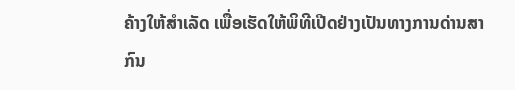ຄ້າງໃຫ້ສໍາເລັດ ເພື່ອເຮັດໃຫ້ພິທີເປີດຢ່າງເປັນທາງການດ່ານສາກົນ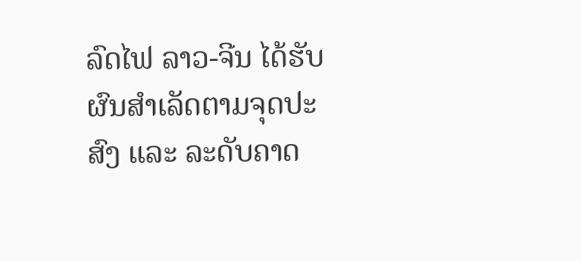ລົດໄຟ ລາວ-ຈີນ ໄດ້ຮັບຜົນສໍາເລັດຕາມຈຸດປະສົງ ແລະ ລະດັບຄາດ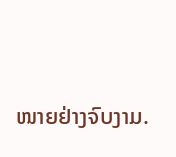ໜາຍຢ່າງຈົບງາມ.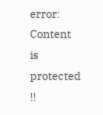error: Content is protected !!